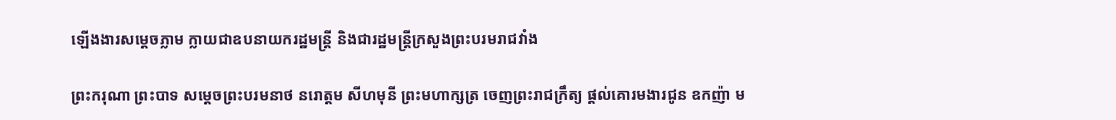ឡើងងារសម្តេចភ្លាម ក្លាយជាឧបនាយករដ្ឋមន្ត្រី និងជារដ្ឋមន្ត្រីក្រសួងព្រះបរមរាជវាំង

ព្រះករុណា ព្រះបាទ សម្តេចព្រះបរមនាថ នរោត្តម សីហមុនី ព្រះមហាក្សត្រ ចេញព្រះរាជក្រឹត្យ ផ្តល់គោរមងារជូន ឧកញ៉ា ម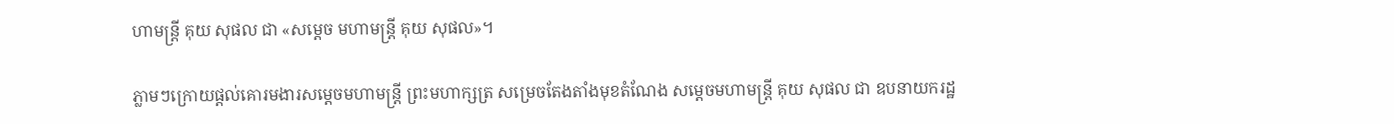ហាមន្ត្រី គុយ សុផល ជា «សម្តេច មហាមន្ត្រី គុយ សុផល»។

ភ្លាមៗក្រោយផ្តល់គោរមងារសម្តេចមហាមន្រ្តី ព្រះមហាក្សត្រ សម្រេចតែងតាំងមុខតំណែង សម្តេចមហាមន្ត្រី គុយ សុផល ជា ឧបនាយករដ្ឋ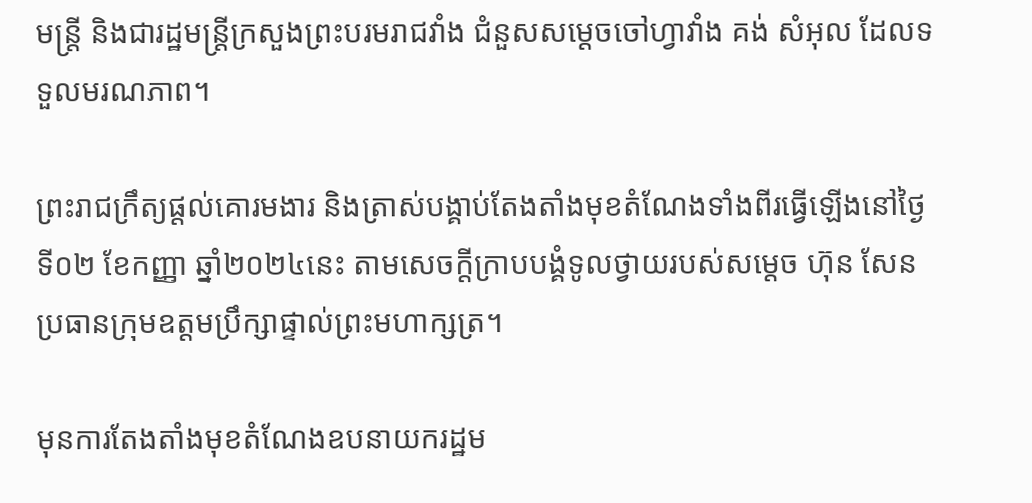មន្ត្រី និងជារដ្ឋមន្ត្រីក្រសួងព្រះបរមរាជវាំង ជំនួសសម្តេចចៅហ្វាវាំង គង់ សំអុល ដែលទទួលមរណភាព។

ព្រះរាជក្រឹត្យផ្តល់គោរមងារ និងត្រាស់បង្គាប់តែងតាំងមុខតំណែងទាំងពីរធ្វើឡើងនៅថ្ងៃទី០២ ខែកញ្ញា ឆ្នាំ២០២៤នេះ តាមសេចក្តីក្រាបបង្គំទូលថ្វាយរបស់សម្តេច ហ៊ុន សែន ប្រធានក្រុមឧត្តមប្រឹក្សាផ្ទាល់ព្រះមហាក្សត្រ។

មុនការតែងតាំងមុខតំណែងឧបនាយករដ្ឋម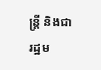ន្ត្រី និងជារដ្ឋម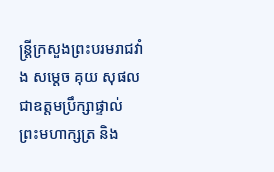ន្ត្រីក្រសួងព្រះបរមរាជវាំង សម្តេច គុយ សុផល ជាឧត្តមប្រឹក្សាផ្ទាល់ ព្រះមហាក្សត្រ និង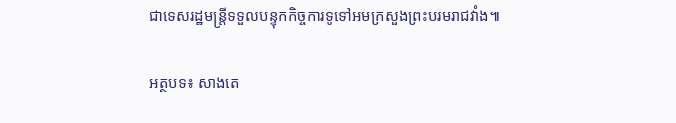ជាទេសរដ្ឋមន្ត្រីទទួលបន្ទុកកិច្ចការទូទៅអមក្រសួងព្រះបរមរាជវាំង៕

អត្ថបទ៖ សាងតេ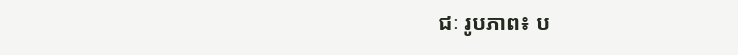ជៈ រូបភាព៖ ប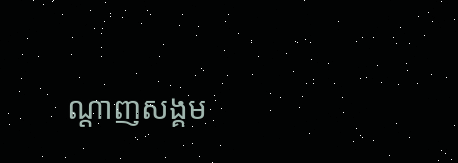ណ្តាញសង្គម